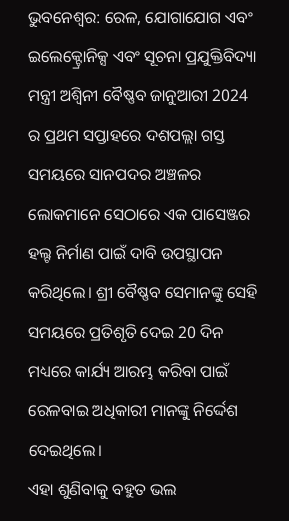ଭୁବନେଶ୍ବର: ରେଳ, ଯୋଗାଯୋଗ ଏବଂ ଇଲେକ୍ଟ୍ରୋନିକ୍ସ ଏବଂ ସୂଚନା ପ୍ରଯୁକ୍ତିବିଦ୍ୟା ମନ୍ତ୍ରୀ ଅଶ୍ବିନୀ ବୈଷ୍ଣବ ଜାନୁଆରୀ 2024 ର ପ୍ରଥମ ସପ୍ତାହରେ ଦଶପଲ୍ଲା ଗସ୍ତ ସମୟରେ ସାନପଦର ଅଞ୍ଚଳର ଲୋକମାନେ ସେଠାରେ ଏକ ପାସେଞ୍ଜର ହଲ୍ଟ ନିର୍ମାଣ ପାଇଁ ଦାବି ଉପସ୍ଥାପନ କରିଥିଲେ। ଶ୍ରୀ ବୈଷ୍ଣବ ସେମାନଙ୍କୁ ସେହି ସମୟରେ ପ୍ରତିଶୃତି ଦେଇ 20 ଦିନ ମଧ୍ୟରେ କାର୍ଯ୍ୟ ଆରମ୍ଭ କରିବା ପାଇଁ ରେଳବାଇ ଅଧିକାରୀ ମାନଙ୍କୁ ନିର୍ଦ୍ଦେଶ ଦେଇଥିଲେ।
ଏହା ଶୁଣିବାକୁ ବହୁତ ଭଲ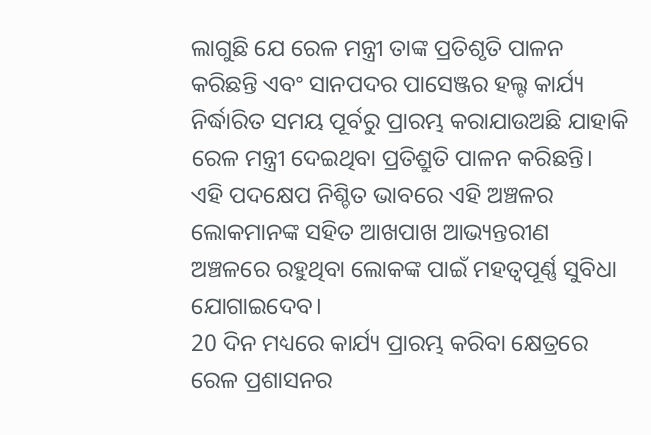ଲାଗୁଛି ଯେ ରେଳ ମନ୍ତ୍ରୀ ତାଙ୍କ ପ୍ରତିଶୃତି ପାଳନ କରିଛନ୍ତି ଏବଂ ସାନପଦର ପାସେଞ୍ଜର ହଲ୍ଟ କାର୍ଯ୍ୟ ନିର୍ଦ୍ଧାରିତ ସମୟ ପୂର୍ବରୁ ପ୍ରାରମ୍ଭ କରାଯାଉଅଛି ଯାହାକି ରେଳ ମନ୍ତ୍ରୀ ଦେଇଥିବା ପ୍ରତିଶ୍ରୁତି ପାଳନ କରିଛନ୍ତି। ଏହି ପଦକ୍ଷେପ ନିଶ୍ଚିତ ଭାବରେ ଏହି ଅଞ୍ଚଳର ଲୋକମାନଙ୍କ ସହିତ ଆଖପାଖ ଆଭ୍ୟନ୍ତରୀଣ ଅଞ୍ଚଳରେ ରହୁଥିବା ଲୋକଙ୍କ ପାଇଁ ମହତ୍ୱପୂର୍ଣ୍ଣ ସୁବିଧା ଯୋଗାଇଦେବ।
20 ଦିନ ମଧ୍ୟରେ କାର୍ଯ୍ୟ ପ୍ରାରମ୍ଭ କରିବା କ୍ଷେତ୍ରରେ ରେଳ ପ୍ରଶାସନର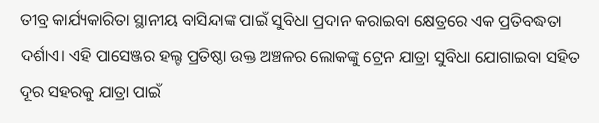ତୀବ୍ର କାର୍ଯ୍ୟକାରିତା ସ୍ଥାନୀୟ ବାସିନ୍ଦାଙ୍କ ପାଇଁ ସୁବିଧା ପ୍ରଦାନ କରାଇବା କ୍ଷେତ୍ରରେ ଏକ ପ୍ରତିବଦ୍ଧତା ଦର୍ଶାଏ। ଏହି ପାସେଞ୍ଜର ହଲ୍ଟ ପ୍ରତିଷ୍ଠା ଉକ୍ତ ଅଞ୍ଚଳର ଲୋକଙ୍କୁ ଟ୍ରେନ ଯାତ୍ରା ସୁବିଧା ଯୋଗାଇବା ସହିତ ଦୂର ସହରକୁ ଯାତ୍ରା ପାଇଁ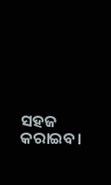ସହଜ କରାଇବ।